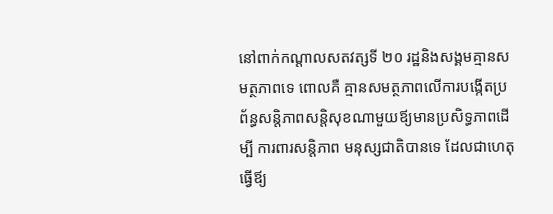នៅពាក់កណ្ដាលសតវត្សទី ២០ រដ្ឋនិងសង្គមគ្មានសមត្ថភាពទេ ពោលគឺ គ្មានសមត្ថភាពលើការបង្កើតប្រព័ន្ធសន្ដិភាពសនិ្ដសុខណាមួយឪ្យមានប្រសិទ្ធភាពដើម្បី ការពារសន្ដិភាព មនុស្សជាតិបានទេ ដែលជាហេតុធ្វើឪ្យ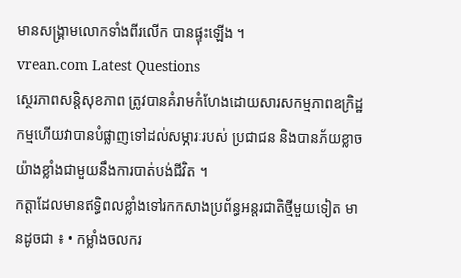មានសង្រ្គាមលោកទាំងពីរលើក បានផ្ទុះឡើង ។
vrean.com Latest Questions
ស្ថេរភាពសន្ដិសុខភាព ត្រូវបានគំរាមកំហែងដោយសារសកម្មភាពឧក្រិដ្ឋកម្មហើយវាបានបំផ្លាញទៅដល់សម្ភារៈរបស់ ប្រជាជន និងបានភ័យខ្លាច យ៉ាងខ្លាំងជាមួយនឹងការបាត់បង់ជីវិត ។
កត្តាដែលមានឥទ្ធិពលខ្លាំងទៅរកកសាងប្រព័ន្ធអន្តរជាតិថ្មីមួយទៀត មានដូចជា ៖ • កម្លាំងចលករ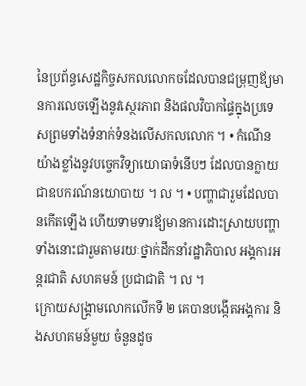នៃប្រព័ន្ធសេដ្ឋកិច្ចសកលលោកចដែលបានជម្រុញឪ្យមានការលេចឡើងនូវស្ថេរភាព និងផលវិបាកផ្ទៃក្នុងប្រទេសព្រមទាំងទំនាក់ទំនងលើសកលលោក ។ • កំណើនយ៉ាងខ្លាំងនូវបច្ចេកវិទ្យាយោធាទំនើបៗ ដែលបានក្លាយជាឧបករណ៍នយោបាយ ។ ល ។ • បញ្ហាជារួមដែលបានកើតឡើង ហើយទាមទារឪ្យមានការដោះស្រាយបញ្ហា ទាំងនោះជារួមតាមរយៈថ្នាក់ដឹកនាំរដ្ឋាភិបាល អង្គការអន្តរជាតិ សហគមន៍ ប្រជាជាតិ ។ ល ។
ក្រោយសង្រ្គាមលោកលើកទី ២ គេបានបង្កើតអង្គការ និងសហគមន៍មួយ ចំនួនដូច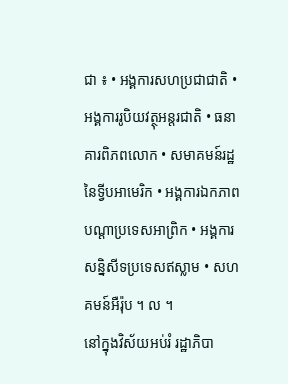ជា ៖ • អង្គការសហប្រជាជាតិ • អង្គការរូបិយវត្ថុអន្តរជាតិ • ធនាគារពិភពលោក • សមាគមន៍រដ្ឋនៃទ្វីបអាមេរិក • អង្គការឯកភាពបណ្ដាប្រទេសអាព្រិក • អង្គការសនិ្នសីទប្រទេសឥស្លាម • សហគមន៍អឺរ៉ុប ។ ល ។
នៅក្នុងវិស័យអប់រំ រដ្ឋាភិបា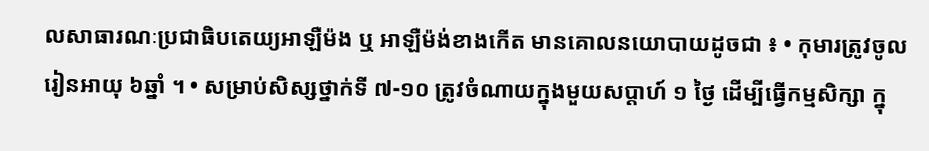លសាធារណៈប្រជាធិបតេយ្យអាឡឺម៉ង ឬ អាឡឺម៉ង់ខាងកើត មានគោលនយោបាយដូចជា ៖ • កុមារត្រូវចូលរៀនអាយុ ៦ឆ្នាំ ។ • សម្រាប់សិស្សថ្នាក់ទី ៧-១០ ត្រូវចំណាយក្នុងមួយសប្ដាហ៍ ១ ថ្ងៃ ដើម្បីធ្វើកម្មសិក្សា ក្នុ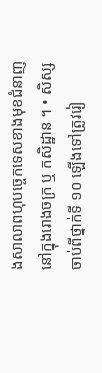ងសាលាពហុបច្ចេកទេសខាងមុខជំនាញនៅក្នុងរោងចក្រ ឬ កសិដ្ឋាន ។ • សិស្សចាប់ពីថ្នាក់ទី ១០ ឡើងទៅត្រូវរៀ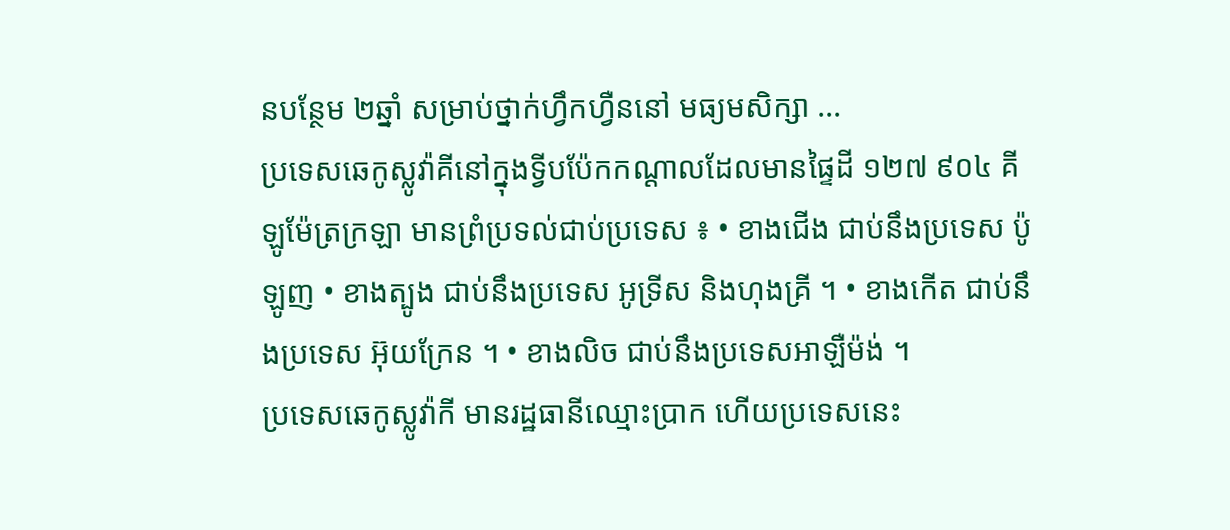នបន្ថែម ២ឆ្នាំ សម្រាប់ថ្នាក់ហ្វឹកហ្វឺននៅ មធ្យមសិក្សា ...
ប្រទេសឆេកូស្លូវ៉ាគីនៅក្នុងទ្វីបប៉ែកកណ្ដាលដែលមានផ្ទៃដី ១២៧ ៩០៤ គីឡូម៉ែត្រក្រឡា មានព្រំប្រទល់ជាប់ប្រទេស ៖ • ខាងជើង ជាប់នឹងប្រទេស ប៉ូឡូញ • ខាងត្បូង ជាប់នឹងប្រទេស អូទ្រីស និងហុងគ្រី ។ • ខាងកើត ជាប់នឹងប្រទេស អ៊ុយក្រែន ។ • ខាងលិច ជាប់នឹងប្រទេសអាឡឺម៉ង់ ។
ប្រទេសឆេកូស្លូវ៉ាកី មានរដ្ឋធានីឈ្មោះប្រាក ហើយប្រទេសនេះ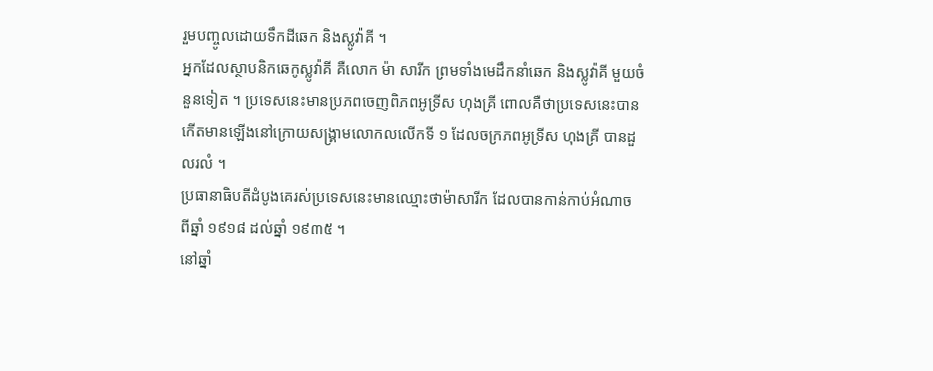រួមបញ្ចូលដោយទឹកដីឆេក និងស្លូវ៉ាគី ។
អ្នកដែលស្ថាបនិកឆេកូស្លូវ៉ាគី គឺលោក ម៉ា សារីក ព្រមទាំងមេដឹកនាំឆេក និងស្លូវ៉ាគី មួយចំនួនទៀត ។ ប្រទេសនេះមានប្រភពចេញពិភពអូទ្រីស ហុងគ្រី ពោលគឺថាប្រទេសនេះបានកើតមានឡើងនៅក្រោយសង្រ្គាមលោកលលើកទី ១ ដែលចក្រភពអូទ្រីស ហុងគ្រី បានដួលរលំ ។
ប្រធានាធិបតីដំបូងគេរស់ប្រទេសនេះមានឈ្មោះថាម៉ាសារីក ដែលបានកាន់កាប់អំណាច ពីឆ្នាំ ១៩១៨ ដល់ឆ្នាំ ១៩៣៥ ។
នៅឆ្នាំ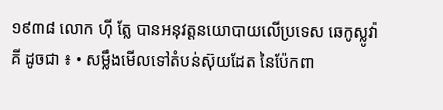១៩៣៨ លោក ហ៊ី ត្លែ បានអនុវត្តនយោបាយលើប្រទេស ឆេកូស្លូវ៉ាគី ដូចជា ៖ • សម្លឹងមើលទៅតំបន់ស៊ុយដែត នៃប៉ែកពា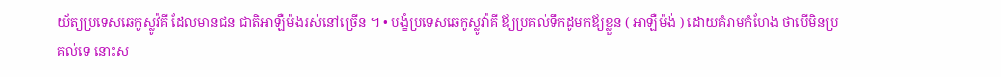យ័ត្យប្រទេសឆេកូស្លូវ៉គី ដែលមានជន ជាតិអាឡឺម៉ងរស់នៅច្រើន ។ • បង្ខំប្រទេសឆេកូស្លូវ៉ាគី ឪ្យប្រគល់ទឹកដូមកឪ្យខ្លួន ( អាឡឺម៉ង់ ) ដោយគំរាមកំហែង ថាបើមិនប្រគល់ទេ នោះស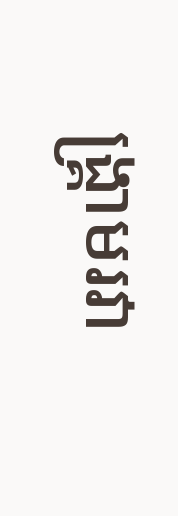ង្រ្គាមរវា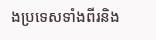ងប្រទេសទាំងពីរនិង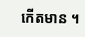កើតមាន ។